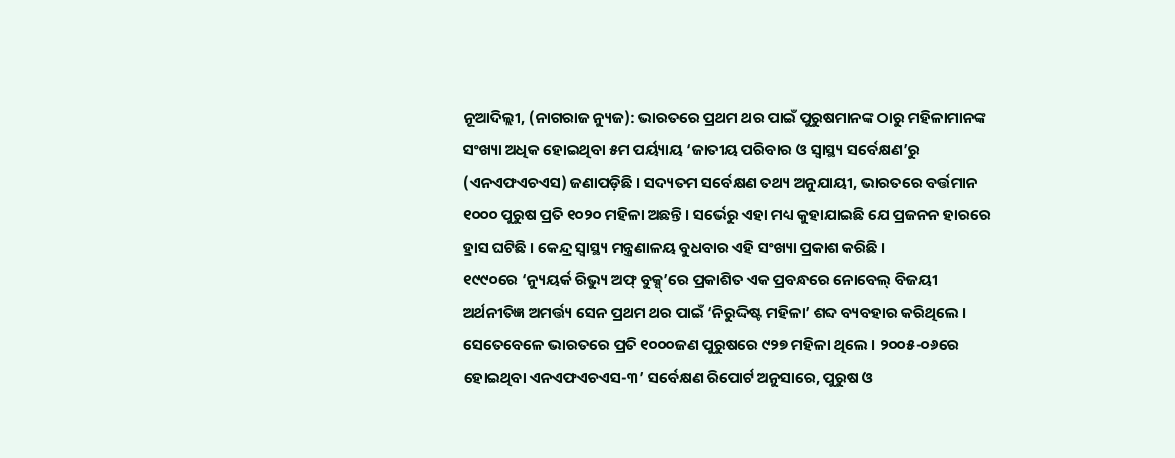ନୂଆଦିଲ୍ଲୀ, (ନାଗରାଜ ନ୍ୟୁଜ): ଭାରତରେ ପ୍ରଥମ ଥର ପାଇଁ ପୁରୁଷମାନଙ୍କ ଠାରୁ ମହିଳାମାନଙ୍କ ସଂଖ୍ୟା ଅଧିକ ହୋଇଥିବା ୫ମ ପର୍ୟ୍ୟାୟ ‘ଜାତୀୟ ପରିବାର ଓ ସ୍ବାସ୍ଥ୍ୟ ସର୍ବେକ୍ଷଣ’ରୁ (ଏନଏଫଏଚଏସ) ଜଣାପଡ଼ିଛି । ସଦ୍ୟତମ ସର୍ବେକ୍ଷଣ ତଥ୍ୟ ଅନୁଯାୟୀ, ଭାରତରେ ବର୍ତ୍ତମାନ ୧୦୦୦ ପୁରୁଷ ପ୍ରତି ୧୦୨୦ ମହିଳା ଅଛନ୍ତି । ସର୍ଭେରୁ ଏହା ମଧ୍ୟ କୁହାଯାଇଛି ଯେ ପ୍ରଜନନ ହାରରେ ହ୍ରାସ ଘଟିଛି । କେନ୍ଦ୍ର ସ୍ୱାସ୍ଥ୍ୟ ମନ୍ତ୍ରଣାଳୟ ବୁଧବାର ଏହି ସଂଖ୍ୟା ପ୍ରକାଶ କରିଛି ।
୧୯୯୦ରେ ‘ନ୍ୟୁୟର୍କ ରିଭ୍ୟୁ ଅଫ୍ ବୁକ୍ସ୍’ରେ ପ୍ରକାଶିତ ଏକ ପ୍ରବନ୍ଧରେ ନୋବେଲ୍ ବିଜୟୀ ଅର୍ଥନୀତିଜ୍ଞ ଅମର୍ତ୍ତ୍ୟ ସେନ ପ୍ରଥମ ଥର ପାଇଁ ‘ନିରୁଦ୍ଦିଷ୍ଟ ମହିଳା’ ଶବ୍ଦ ବ୍ୟବହାର କରିଥିଲେ । ସେତେବେଳେ ଭାରତରେ ପ୍ରତି ୧୦୦୦ଜଣ ପୁରୁଷରେ ୯୨୭ ମହିଳା ଥିଲେ । ୨୦୦୫-୦୬ରେ ହୋଇଥିବା ଏନଏଫଏଚଏସ-୩’ ସର୍ବେକ୍ଷଣ ରିପୋର୍ଟ ଅନୁସାରେ, ପୁରୁଷ ଓ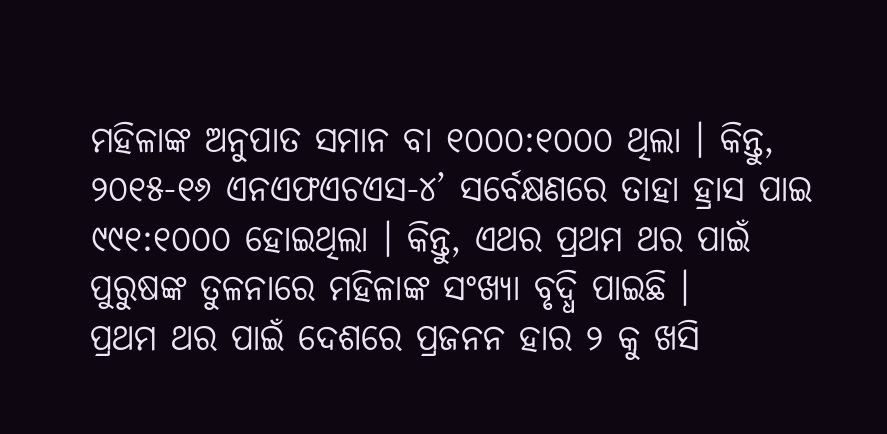ମହିଳାଙ୍କ ଅନୁପାତ ସମାନ ବା ୧୦୦୦:୧୦୦୦ ଥିଲା । କିନ୍ତୁ, ୨୦୧୫-୧୬ ଏନଏଫଏଚଏସ-୪’ ସର୍ବେକ୍ଷଣରେ ତାହା ହ୍ରାସ ପାଇ ୯୯୧:୧୦୦୦ ହୋଇଥିଲା । କିନ୍ତୁ, ଏଥର ପ୍ରଥମ ଥର ପାଇଁ ପୁରୁଷଙ୍କ ତୁଳନାରେ ମହିଳାଙ୍କ ସଂଖ୍ୟା ବୃଦ୍ଧି ପାଇଛି ।
ପ୍ରଥମ ଥର ପାଇଁ ଦେଶରେ ପ୍ରଜନନ ହାର ୨ କୁ ଖସି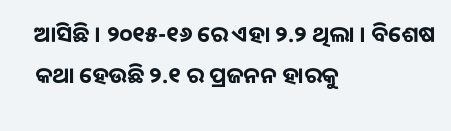ଆସିଛି । ୨୦୧୫-୧୬ ରେ ଏହା ୨.୨ ଥିଲା । ବିଶେଷ କଥା ହେଉଛି ୨.୧ ର ପ୍ରଜନନ ହାରକୁ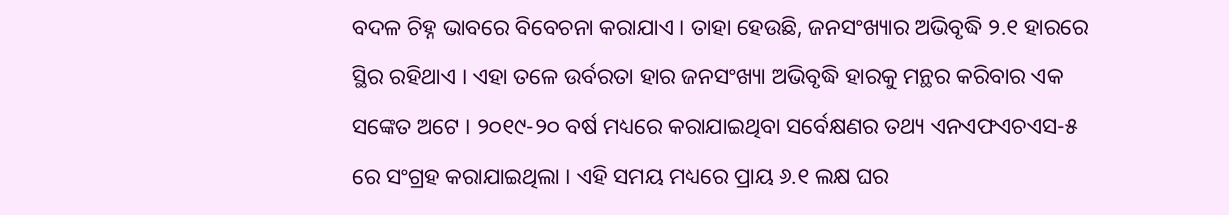ବଦଳ ଚିହ୍ନ ଭାବରେ ବିବେଚନା କରାଯାଏ । ତାହା ହେଉଛି, ଜନସଂଖ୍ୟାର ଅଭିବୃଦ୍ଧି ୨.୧ ହାରରେ ସ୍ଥିର ରହିଥାଏ । ଏହା ତଳେ ଉର୍ବରତା ହାର ଜନସଂଖ୍ୟା ଅଭିବୃଦ୍ଧି ହାରକୁ ମନ୍ଥର କରିବାର ଏକ ସଙ୍କେତ ଅଟେ । ୨୦୧୯-୨୦ ବର୍ଷ ମଧ୍ୟରେ କରାଯାଇଥିବା ସର୍ବେକ୍ଷଣର ତଥ୍ୟ ଏନଏଫଏଚଏସ-୫ ରେ ସଂଗ୍ରହ କରାଯାଇଥିଲା । ଏହି ସମୟ ମଧ୍ୟରେ ପ୍ରାୟ ୬.୧ ଲକ୍ଷ ଘର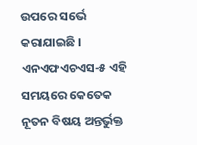ଉପରେ ସର୍ଭେ କରାଯାଇଛି । ଏନଏଫଏଚଏସ-୫ ଏହି ସମୟରେ କେତେକ ନୂତନ ବିଷୟ ଅନ୍ତର୍ଭୁକ୍ତ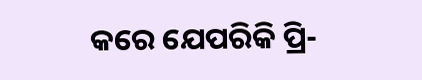କରେ ଯେପରିକି ପ୍ରି-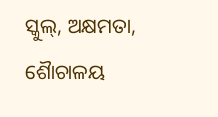ସ୍କୁଲ୍, ଅକ୍ଷମତା, ଶୈାଚାଳୟ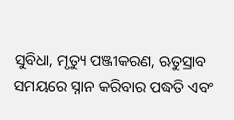ସୁବିଧା, ମୃତ୍ୟୁ ପଞ୍ଜୀକରଣ, ଋତୁସ୍ରାବ ସମୟରେ ସ୍ନାନ କରିବାର ପଦ୍ଧତି ଏବଂ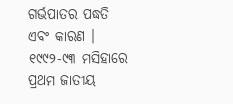ଗର୍ଭପାତର ପଦ୍ଧତି ଏବଂ କାରଣ । ୧୯୯୨-୯୩ ମସିହାରେ ପ୍ରଥମ ଜାତୀୟ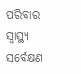ପରିବାର ସ୍ୱାସ୍ଥ୍ୟ ସର୍ବେକ୍ଷଣ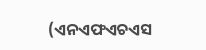(ଏନଏଫଏଚଏସ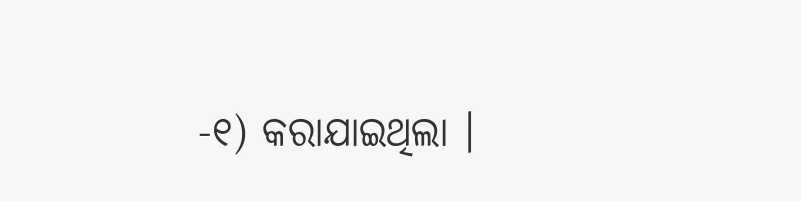-୧) କରାଯାଇଥିଲା ।